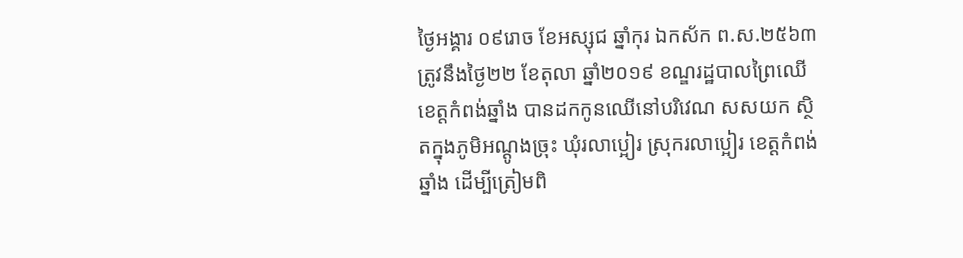ថ្ងៃអង្គារ ០៩រោច ខែអស្សុជ ឆ្នាំកុរ ឯកស័ក ព.ស.២៥៦៣ ត្រូវនឹងថ្ងៃ២២ ខែតុលា ឆ្នាំ២០១៩ ខណ្ឌរដ្ឋបាលព្រៃឈើខេត្តកំពង់ឆ្នាំង បានដកកូនឈើនៅបរិវេណ សសយក ស្ថិតក្នុងភូមិអណ្ដូងច្រុះ ឃុំរលាប្អៀរ ស្រុករលាប្អៀរ ខេត្តកំពង់ឆ្នាំង ដើម្បីត្រៀមពិ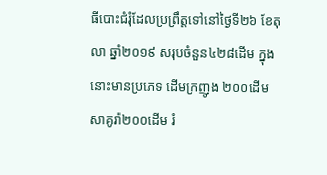ធីបោះជំរុំដែលប្រព្រឹត្តទៅនៅថ្ងៃទី២៦ ខែតុលា ឆ្នាំ២០១៩ សរុបចំនួន៤២៨ដើម ក្នុងនោះមានប្រភេទ ដើមក្រញូង ២០០ដើម សាគូរ៉ា២០០ដើម រំ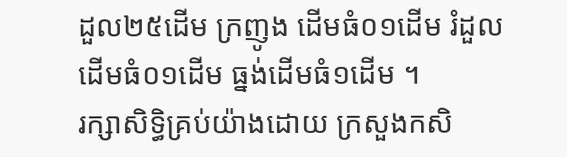ដួល២៥ដើម ក្រញូង ដើមធំ០១ដើម រំដួលដើមធំ០១ដើម ធ្នង់ដើមធំ១ដើម ។
រក្សាសិទិ្ធគ្រប់យ៉ាងដោយ ក្រសួងកសិ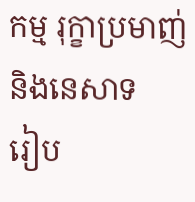កម្ម រុក្ខាប្រមាញ់ និងនេសាទ
រៀប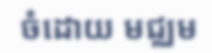ចំដោយ មជ្ឈម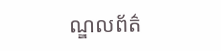ណ្ឌលព័ត៌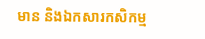មាន និងឯកសារកសិកម្ម